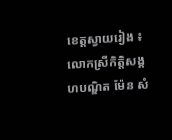ខេត្តស្វាយរៀង ៖ លោកស្រីកិត្តិសង្គហបណ្ឌិត ម៉ែន សំ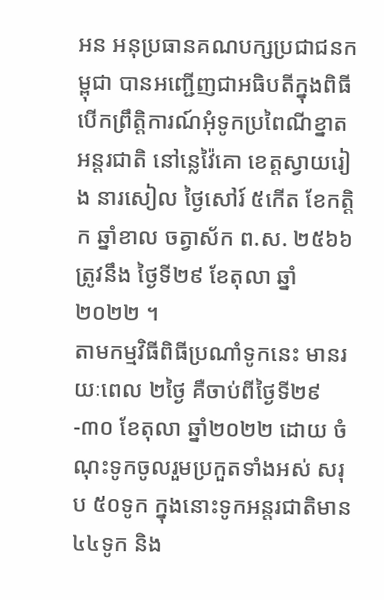អន អនុប្រធានគណបក្សប្រជាជនកម្ពុជា បានអញ្ជើញជាអធិបតីក្នុងពិធីបើកព្រឹត្តិការណ៍អុំទូកប្រពៃណីខ្នាតអន្តរជាតិ នៅន្លេវ៉ៃគោ ខេត្តស្វាយរៀង នារសៀល ថ្ងៃសៅរ៍ ៥កើត ខែកត្តិក ឆ្នាំខាល ចត្វាស័ក ព.ស. ២៥៦៦ ត្រូវនឹង ថ្ងៃទី២៩ ខែតុលា ឆ្នាំ២០២២ ។
តាមកម្មវិធីពិធីប្រណាំទូកនេះ មានរយៈពេល ២ថ្ងៃ គឺចាប់ពីថ្ងៃទី២៩-៣០ ខែតុលា ឆ្នាំ២០២២ ដោយ ចំណុះទូកចូលរួមប្រកួតទាំងអស់ សរុប ៥០ទូក ក្នុងនោះទូកអន្តរជាតិមាន ៤៤ទូក និង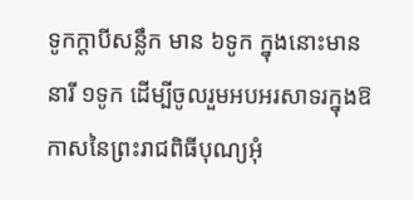ទូកក្តាបីសន្លឹក មាន ៦ទូក ក្នុងនោះមាននារី ១ទូក ដើម្បីចូលរួមអបអរសាទរក្នុងឱកាសនៃព្រះរាជពិធីបុណ្យអុំ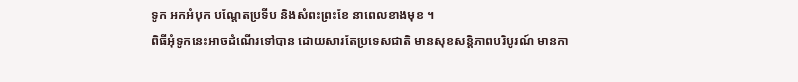ទូក អកអំបុក បណ្តែតប្រទីប និងសំពះព្រះខែ នាពេលខាងមុខ ។
ពិធីអុំទូកនេះអាចដំណើរទៅបាន ដោយសារតែប្រទេសជាតិ មានសុខសន្តិភាពបរិបូរណ៍ មានកា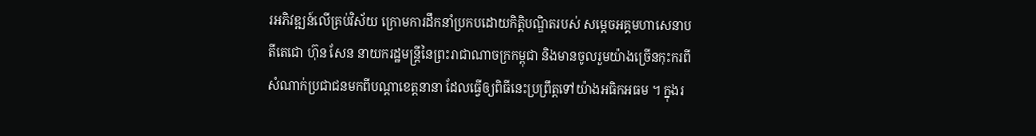រអភិវឌ្ឍន៍លើគ្រប់វិស័យ ក្រោមការដឹកនាំប្រកបដោយកិត្តិបណ្ឌិតរបស់ សម្តេចអគ្គមហាសេនាបតីតេជោ ហ៊ុន សែន នាយករដ្ឋមន្រ្តីនៃព្រះរាជាណាចក្រកម្ពុជា និងមានចូលរួមយ៉ាងច្រើនកុះករពីសំណាក់ប្រជាជនមកពីបណ្តាខេត្តនានា ដែលធ្វើឲ្យពិធីនេះប្រព្រឹត្តទៅយ៉ាងអធិកអធម ។ ក្នុងរ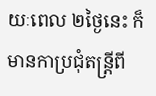យៈពេល ២ថ្ងៃនេះ ក៏មានកាប្រជុំតន្ត្រីពី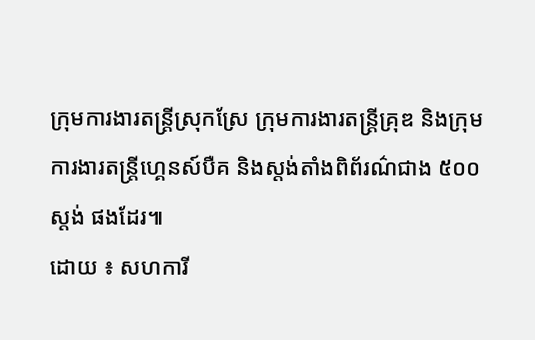ក្រុមការងារតន្ត្រីស្រុកស្រែ ក្រុមការងារតន្ត្រីគ្រុឌ និងក្រុមការងារតន្ត្រីហ្គេនស៍បឺគ និងស្តង់តាំងពិព័រណ៌ជាង ៥០០ស្តង់ ផងដែរ៕
ដោយ ៖ សហការី